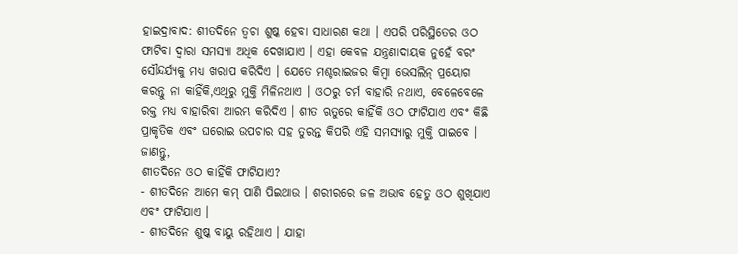ହାଇଦ୍ରାବାଦ: ଶୀତଦିନେ ତ୍ବଚା ଶୁଷ୍କ ହେବା ସାଧାରଣ କଥା । ଏପରି ପରିସ୍ଥିତେର ଓଠ ଫାଟିବା ଦ୍ବାରା ସମସ୍ୟା ଅଧିକ ଦେଖାଯାଏ । ଏହା କେବଳ ଯନ୍ତ୍ରଣାଦାୟକ ନୁହେଁ ବରଂ ସୌନ୍ଦର୍ଯ୍ୟକୁ ମଧ୍ୟ ଖରାପ କରିଦିଏ । ଯେତେ ମଶ୍ଚରାଇଜର କିମ୍ବା ଭେସଲିନ୍ ପ୍ରୟୋଗ କରନ୍ତୁ ନା କାହିଁକି,ଏଥିରୁ ମୁକ୍ତି ମିଳିନଥାଏ । ଓଠରୁ ଚର୍ମ ବାହାରି ନଥାଏ, ବେଳେବେଳେ ରକ୍ତ ମଧ୍ୟ ବାହାରିବା ଆରମ୍ଭ କରିଦିଏ । ଶୀତ ଋତୁରେ କାହିଁକି ଓଠ ଫାଟିଯାଏ ଏବଂ କିଛି ପ୍ରାକୃତିକ ଏବଂ ଘରୋଇ ଉପଚାର ସହ ତୁରନ୍ତ କିପରି ଏହି ସମସ୍ୟାରୁ ମୁକ୍ତି ପାଇବେ । ଜାଣନ୍ତୁ,
ଶୀତଦିନେ ଓଠ କାହିଁକି ଫାଟିଯାଏ?
- ଶୀତଦିନେ ଆମେ କମ୍ ପାଣି ପିଇଥାଉ । ଶରୀରରେ ଜଳ ଅଭାବ ହେତୁ ଓଠ ଶୁଖିଯାଏ ଏବଂ ଫାଟିଯାଏ ।
- ଶୀତଦିନେ ଶୁଷ୍କ ବାୟୁ ରହିଥାଏ । ଯାହା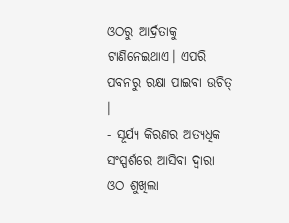ଓଠରୁ ଆର୍ଦ୍ରତାକୁ ଟାଣିନେଇଥାଏ। ଏପରି ପବନରୁ ରକ୍ଷା ପାଇବା ଉଚିତ୍ ।
- ସୂର୍ଯ୍ୟ କିରଣର ଅତ୍ୟଧିକ ସଂସ୍ପର୍ଶରେ ଆସିବା ଦ୍ୱାରା ଓଠ ଶୁଖିଲା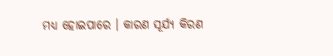ମଧ୍ୟ ହୋଇପାରେ । କାରଣ ସୂର୍ଯ୍ୟ କିରଣ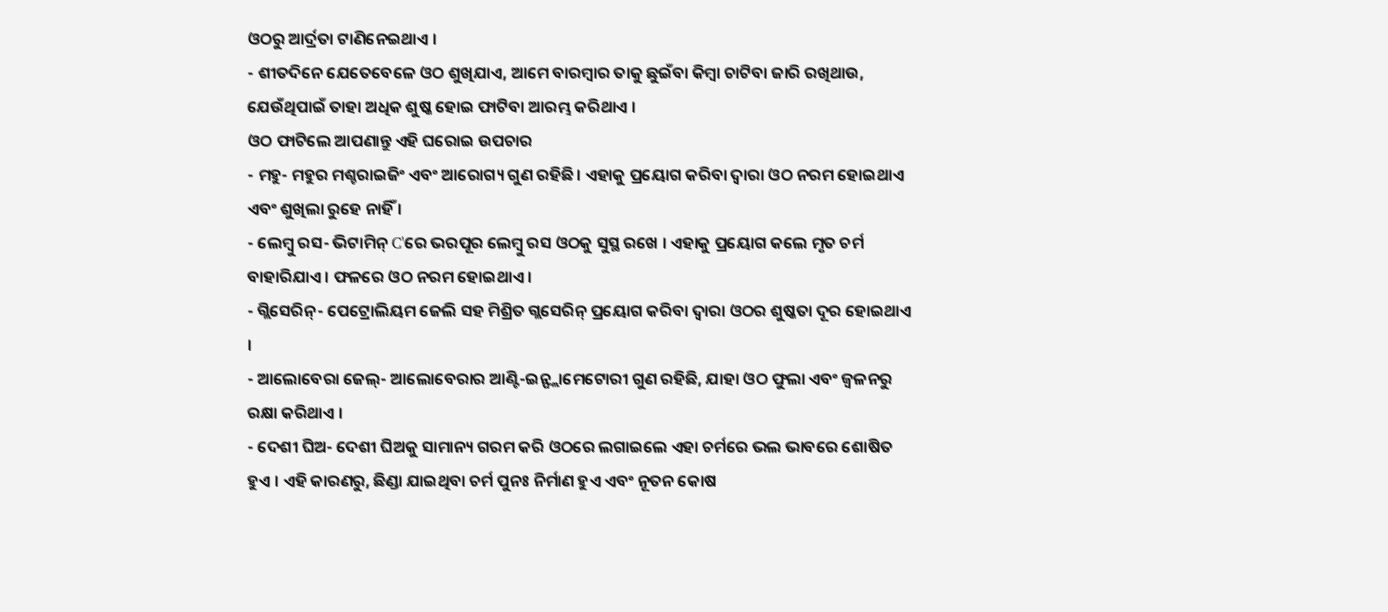ଓଠରୁ ଆର୍ଦ୍ରତା ଟାଣିନେଇଥାଏ ।
- ଶୀତଦିନେ ଯେତେବେଳେ ଓଠ ଶୁଖିଯାଏ, ଆମେ ବାରମ୍ବାର ତାକୁ ଛୁଇଁବା କିମ୍ବା ଚାଟିବା ଜାରି ରଖିଥାଉ, ଯେଉଁଥିପାଇଁ ତାହା ଅଧିକ ଶୁଷ୍କ ହୋଇ ଫାଟିବା ଆରମ୍ଭ କରିଥାଏ ।
ଓଠ ଫାଟିଲେ ଆପଣାନ୍ତୁ ଏହି ଘରୋଇ ଉପଚାର
- ମହୁ- ମହୁର ମଶ୍ଚରାଇଜିଂ ଏବଂ ଆରୋଗ୍ୟ ଗୁଣ ରହିଛି । ଏହାକୁ ପ୍ରୟୋଗ କରିବା ଦ୍ବାରା ଓଠ ନରମ ହୋଇଥାଏ ଏବଂ ଶୁଖିଲା ରୁହେ ନାହିଁ ।
- ଲେମ୍ବୁ ରସ- ଭିଟାମିନ୍ C'ରେ ଭରପୂର ଲେମ୍ବୁ ରସ ଓଠକୁ ସୁସ୍ଥ ରଖେ । ଏହାକୁ ପ୍ରୟୋଗ କଲେ ମୃତ ଚର୍ମ ବାହାରିଯାଏ । ଫଳରେ ଓଠ ନରମ ହୋଇଥାଏ ।
- ଗ୍ଲିସେରିନ୍- ପେଟ୍ରୋଲିୟମ ଜେଲି ସହ ମିଶ୍ରିତ ଗ୍ଲସେରିନ୍ ପ୍ରୟୋଗ କରିବା ଦ୍ୱାରା ଓଠର ଶୁଷ୍କତା ଦୂର ହୋଇଥାଏ ।
- ଆଲୋବେରା ଜେଲ୍- ଆଲୋବେରାର ଆଣ୍ଟି-ଇନ୍ଫ୍ଲାମେଟୋରୀ ଗୁଣ ରହିଛି, ଯାହା ଓଠ ଫୁଲା ଏବଂ ଜ୍ବଳନରୁ ରକ୍ଷା କରିଥାଏ ।
- ଦେଶୀ ଘିଅ- ଦେଶୀ ଘିଅକୁ ସାମାନ୍ୟ ଗରମ କରି ଓଠରେ ଲଗାଇଲେ ଏହା ଚର୍ମରେ ଭଲ ଭାବରେ ଶୋଷିତ ହୁଏ । ଏହି କାରଣରୁ, ଛିଣ୍ଡା ଯାଇଥିବା ଚର୍ମ ପୁନଃ ନିର୍ମାଣ ହୁଏ ଏବଂ ନୂତନ କୋଷ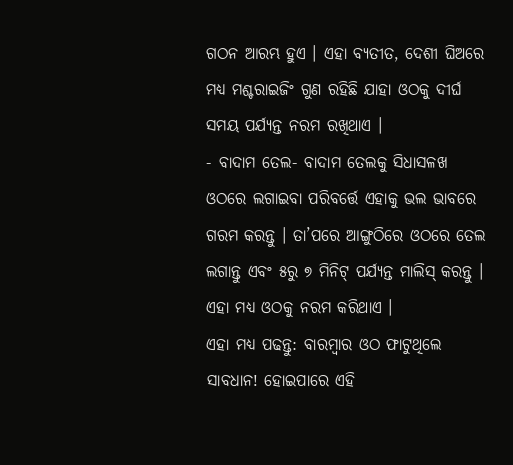ଗଠନ ଆରମ୍ଭ ହୁଏ । ଏହା ବ୍ୟତୀତ, ଦେଶୀ ଘିଅରେ ମଧ୍ୟ ମଶ୍ଚରାଇଜିଂ ଗୁଣ ରହିଛି ଯାହା ଓଠକୁ ଦୀର୍ଘ ସମୟ ପର୍ଯ୍ୟନ୍ତ ନରମ ରଖିଥାଏ ।
- ବାଦାମ ତେଲ- ବାଦାମ ତେଲକୁ ସିଧାସଳଖ ଓଠରେ ଲଗାଇବା ପରିବର୍ତ୍ତେ ଏହାକୁ ଭଲ ଭାବରେ ଗରମ କରନ୍ତୁ । ତା’ପରେ ଆଙ୍ଗୁଠିରେ ଓଠରେ ତେଲ ଲଗାନ୍ତୁ ଏବଂ ୫ରୁ ୭ ମିନିଟ୍ ପର୍ଯ୍ୟନ୍ତ ମାଲିସ୍ କରନ୍ତୁ । ଏହା ମଧ୍ୟ ଓଠକୁ ନରମ କରିଥାଏ ।
ଏହା ମଧ୍ୟ ପଢନ୍ତୁ: ବାରମ୍ବାର ଓଠ ଫାଟୁଥିଲେ ସାବଧାନ! ହୋଇପାରେ ଏହି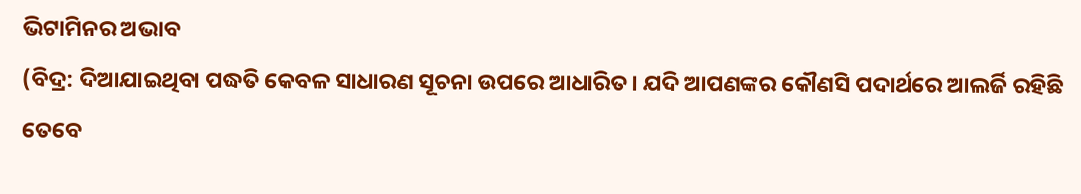ଭିଟାମିନର ଅଭାବ
(ବିଦ୍ର: ଦିଆଯାଇଥିବା ପଦ୍ଧତି କେବଳ ସାଧାରଣ ସୂଚନା ଉପରେ ଆଧାରିତ। ଯଦି ଆପଣଙ୍କର କୌଣସି ପଦାର୍ଥରେ ଆଲର୍ଜି ରହିଛି ତେବେ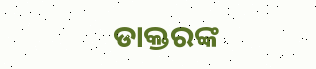ଡାକ୍ତରଙ୍କ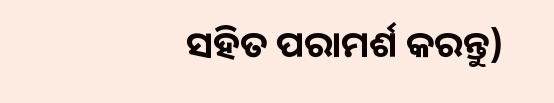ସହିତ ପରାମର୍ଶ କରନ୍ତୁ)